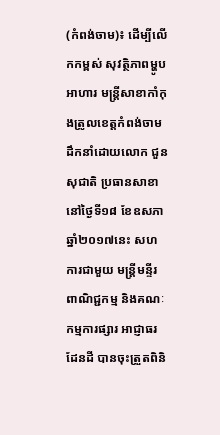(កំពង់ចាម)៖ ដើម្បីលើកកម្ពស់ សុវត្ថិភាពម្ហូបអាហារ មន្រ្តីសាខាកាំកុងត្រូលខេត្តកំពង់ចាម ដឹកនាំដោយលោក ជួន សុជាតិ ប្រធានសាខា នៅថ្ងៃទី១៨ ខែឧសភា ឆ្នាំ២០១៧នេះ សហការជាមួយ មន្រ្តីមន្ទីរពាណិជ្ជកម្ម និងគណៈកម្មការផ្សារ អាជ្ញាធរដែនដី បានចុះត្រួតពិនិ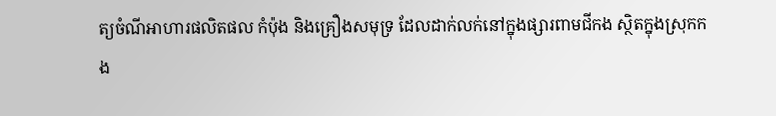ត្យចំណីអាហារផលិតផល កំប៉ុង និងគ្រឿងសមុទ្រ ដែលដាក់លក់នៅក្នុងផ្សារពាមជីកង ស្ថិតក្នុងស្រុកកង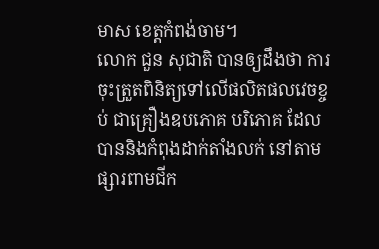មាស ខេត្តកំពង់ចាម។
លោក ជួន សុជាតិ បានឲ្យដឹងថា ការចុះត្រួតពិនិត្យទៅលើផលិតផលវេចខ្ចប់ ជាគ្រឿងឧបភោគ បរិភោគ ដែលបាននិងកំពុងដាក់តាំងលក់ នៅតាមផ្សារពាមជីក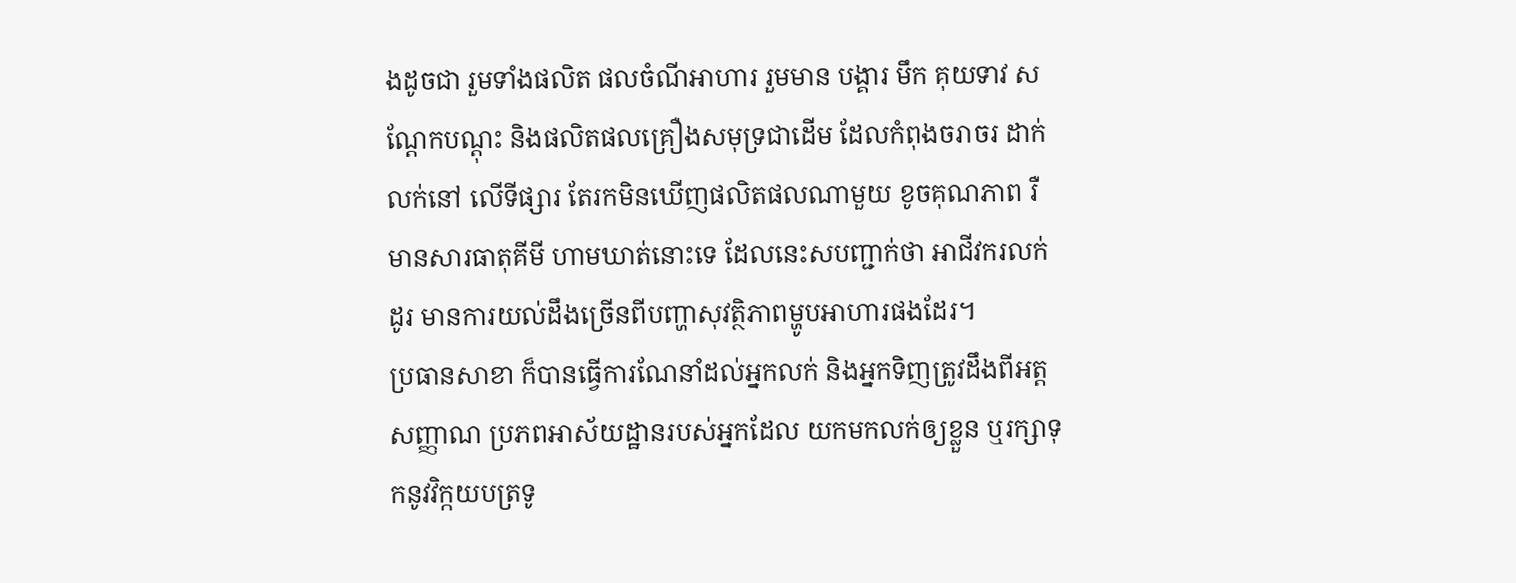ងដូចជា រួមទាំងផលិត ផលចំណីអាហារ រួមមាន បង្គារ មឹក គុយទាវ សណ្តែកបណ្តុះ និងផលិតផលគ្រឿងសមុទ្រជាដើម ដែលកំពុងចរាចរ ដាក់លក់នៅ លើទីផ្សារ តែរកមិនឃើញផលិតផលណាមួយ ខូចគុណភាព រឺមានសារធាតុគីមី ហាមឃាត់នោះទេ ដែលនេះសបញ្ជាក់ថា អាជីវករលក់ដូរ មានការយល់ដឹងច្រើនពីបញ្ហាសុវត្ថិភាពម្ហូបអាហារផងដែរ។
ប្រធានសាខា ក៏បានធ្វើការណែនាំដល់អ្នកលក់ និងអ្នកទិញត្រូវដឹងពីអត្តសញ្ញាណ ប្រភពអាស័យដ្ឋានរបស់អ្នកដែល យកមកលក់ឲ្យខ្លួន ឬរក្សាទុកនូវវិក្កយបត្រទូ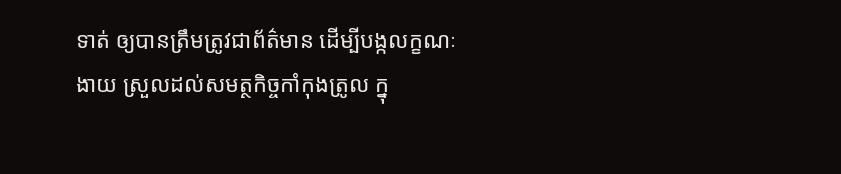ទាត់ ឲ្យបានត្រឹមត្រូវជាព័ត៌មាន ដើម្បីបង្កលក្ខណៈងាយ ស្រួលដល់សមត្ថកិច្ចកាំកុងត្រូល ក្នុ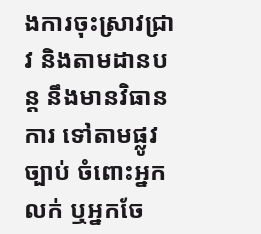ងការចុះស្រាវជ្រាវ និងតាមដានបន្ត នឹងមានវិធានការ ទៅតាមផ្លូវច្បាប់ ចំពោះអ្នកលក់ ឬអ្នកចែ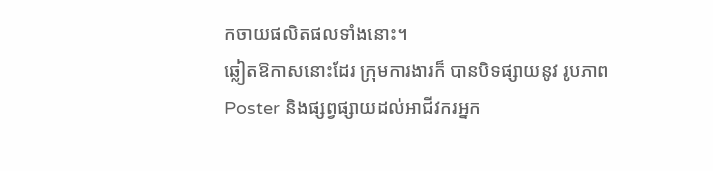កចាយផលិតផលទាំងនោះ។
ឆ្លៀតឱកាសនោះដែរ ក្រុមការងារក៏ បានបិទផ្សាយនូវ រូបភាព Poster និងផ្សព្វផ្សាយដល់អាជីវករអ្នក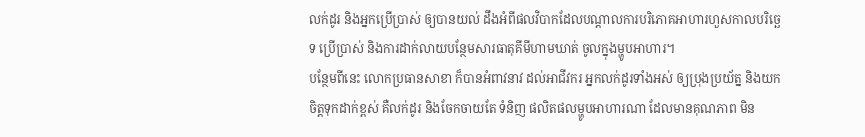លក់ដូរ និងអ្នកប្រើប្រាស់ ឲ្យបានយល់ ដឹងអំពីផលវិបាកដែលបណ្តាលការបរិភោគអាហារហួសកាលបរិច្ឆេទ ប្រើប្រាស់ និងការដាក់លាយបន្ថែមសារធាតុគីមីហាមឃាត់ ចូលក្នុងម្ហូបអាហារ។
បន្ថែមពីនេះ លោកប្រធានសាខា ក៏បានអំពាវនាវ ដល់អាជីវករ អ្នកលក់ដូរទាំងអស់ ឲ្យប្រុងប្រយ័ត្ន និងយកចិត្តទុកដាក់ខ្ពស់ គឺលក់ដូរ និងចែកចាយតែ ទំនិញ ផលិតផលម្ហូបអាហារណា ដែលមានគុណភាព មិន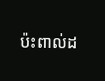ប៉ះពាល់ដ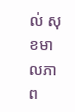ល់ សុខមាលភាព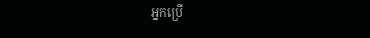អ្នកប្រើ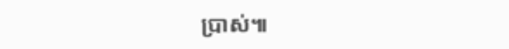ប្រាស់៕